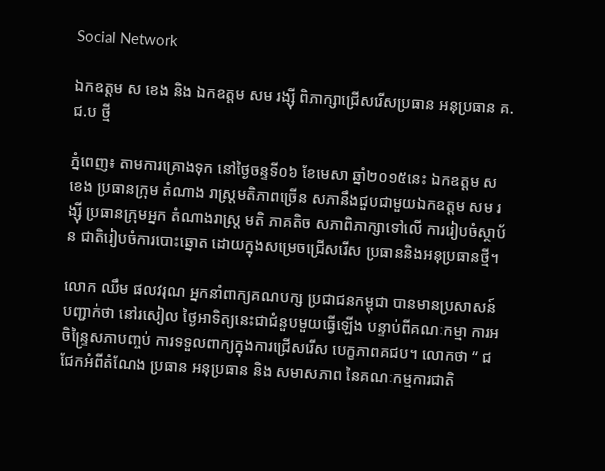Social Network

ឯកឧត្តម ស ខេង និង ឯកឧត្តម សម រង្ស៊ី ពិភាក្សាជ្រើសរើសប្រធាន អនុប្រធាន គ.ជ.ប ថ្មី

ភ្នំពេញ៖ តាមការគ្រោងទុក នៅថ្ងៃចន្ទទី០៦ ខែមេសា ឆ្នាំ២០១៥នេះ ឯកឧត្តម ស ខេង ប្រធានក្រុម តំណាង រាស្ត្រមតិភាពច្រើន សភានឹងជួបជាមួយឯកឧត្តម សម រង្ស៊ី ប្រធានក្រុមអ្នក តំណាងរាស្ត្រ មតិ ភាគតិច សភាពិភាក្សាទៅលើ ការរៀបចំស្ថាប័ន ជាតិរៀបចំការបោះឆ្នោត ដោយក្នុងសម្រេចជ្រើសរើស ប្រធាននិងអនុប្រធានថ្មី។

លោក ឈឹម ផលវរុណ អ្នកនាំពាក្យគណបក្ស ប្រជាជនកម្ពុជា បានមានប្រសាសន៍បញ្ជាក់ថា នៅរសៀល ថ្ងៃអាទិត្យនេះជាជំនួបមួយធ្វើឡើង បន្ទាប់ពីគណៈកម្មា ការអចិន្ទ្រៃសភាបញ្ចប់ ការទទួលពាក្យក្នុងការជ្រើសរើស បេក្ខភាពគជប។ លោកថា “ ជជែកអំពីតំណែង ប្រធាន អនុប្រធាន និង សមាសភាព នៃគណៈកម្មការជាតិ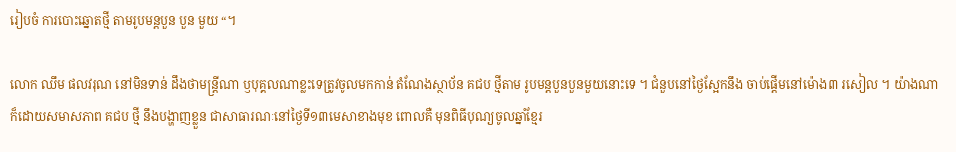រៀបចំ ការបោះឆ្នោតថ្មី តាមរូបមន្តបួន បួន មួយ “។

លោក ឈឹម ផលវរុណ នៅមិនទាន់ ដឹងថាមន្ត្រីណា ឫបុគ្គលណាខ្លះទេត្រូវចូលមកកាន់ តំណែងស្ថាប័ន គជប ថ្មីតាម រូបមន្តបួនបួនមួយនោះទេ ។ ជំនួបនៅថ្ងៃស្អែកនឹង ចាប់ផ្ដើមនៅម៉ោង៣ រសៀល ។ យ៉ាងណាក៏ដោយសមាសភាព គជប ថ្មី នឹងបង្ហាញខ្លួន ជាសាធារណៈនៅថ្ងៃទី១៣មេសាខាងមុខ ពោលគឺ មុនពិធីបុណ្យចូលឆ្នាំខ្មែរ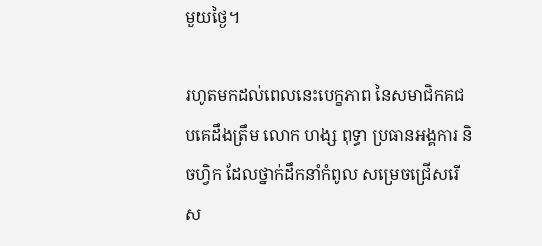មួយថ្ងៃ។

រហូតមកដល់ពេលនេះបេក្ខភាព នៃសមាជិកគជបគេដឹងត្រឹម លោក ហង្ស ពុទ្ធា ប្រធានអង្គការ និចហ្វិក ដែលថ្នាក់ដឹកនាំកំពូល សម្រេចជ្រើសរើស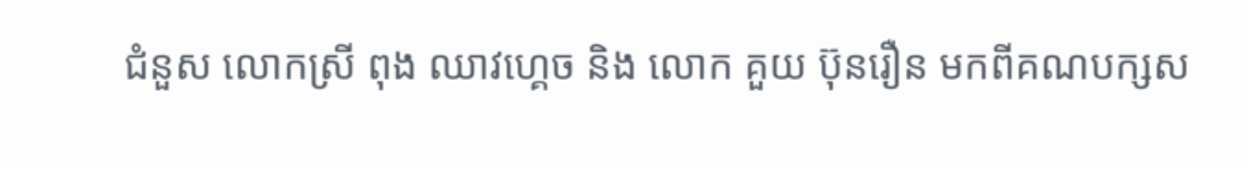ជំនួស លោកស្រី ពុង ឈាវហ្គេច និង លោក គួយ ប៊ុនរឿន មកពីគណបក្សស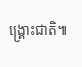ង្គ្រោះជាតិ៕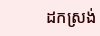ដកស្រង់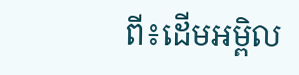ពី៖ដើមអម្ពិល